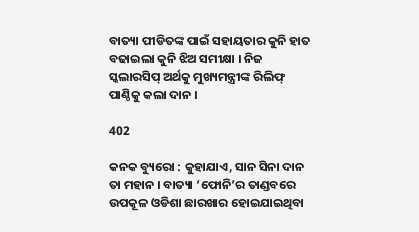ବାତ୍ୟା ପୀଡିତଙ୍କ ପାଇଁ ସହାୟତାର କୁନି ହାତ ବଢାଇଲା କୁନି ଝିଅ ସମୀକ୍ଷା । ନିଜ ସ୍କଲାରସିପ୍ ଅର୍ଥକୁ ମୁଖ୍ୟମନ୍ତ୍ରୀଙ୍କ ରିଲିଫ୍ ପାଣ୍ଠିକୁ କଲା ଦାନ ।

402

କନକ ବ୍ୟୁରୋ : କୁହାଯାଏ, ସାନ ସିନା ଦାନ ତା ମହାନ । ବାତ୍ୟା ‘ଫୋନି’ର ତାଣ୍ଡବରେ ଉପକୂଳ ଓଡିଶା ଛାରଖାର ହୋଇଯାଇଥିବା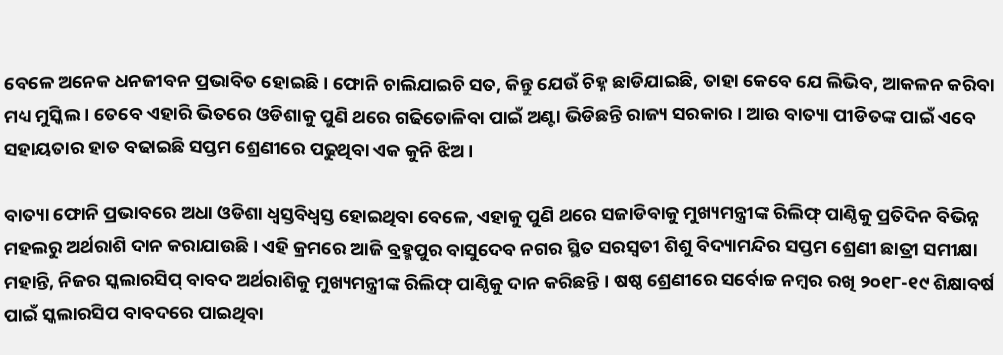ବେଳେ ଅନେକ ଧନଜୀବନ ପ୍ରଭାବିତ ହୋଇଛି । ଫୋନି ଚାଲିଯାଇଚି ସତ, କିନ୍ତୁ ଯେଉଁ ଚିହ୍ନ ଛାଡିଯାଇଛି, ତାହା କେବେ ଯେ ଲିଭିବ, ଆକଳନ କରିବା ମଧ୍ୟ ମୁସ୍କିଲ । ତେବେ ଏହାରି ଭିତରେ ଓଡିଶାକୁ ପୁଣି ଥରେ ଗଢିତୋଳିବା ପାଇଁ ଅଣ୍ଟା ଭିଡିଛନ୍ତି ରାଜ୍ୟ ସରକାର । ଆଉ ବାତ୍ୟା ପୀଡିତଙ୍କ ପାଇଁ ଏବେ ସହାୟତାର ହାତ ବଢାଇଛି ସପ୍ତମ ଶ୍ରେଣୀରେ ପଢୁଥିବା ଏକ କୁନି ଝିଅ ।

ବାତ୍ୟା ଫୋନି ପ୍ରଭାବରେ ଅଧା ଓଡିଶା ଧ୍ୱସ୍ତବିଧ୍ୱସ୍ତ ହୋଇଥିବା ବେଳେ, ଏହାକୁ ପୁଣି ଥରେ ସଜାଡିବାକୁ ମୁଖ୍ୟମନ୍ତ୍ରୀଙ୍କ ରିଲିଫ୍ ପାଣ୍ଠିକୁ ପ୍ରତିଦିନ ବିଭିନ୍ନ ମହଲରୁ ଅର୍ଥରାଶି ଦାନ କରାଯାଉଛି । ଏହି କ୍ରମରେ ଆଜି ବ୍ରହ୍ମପୁର ବାସୁଦେବ ନଗର ସ୍ଥିତ ସରସ୍ୱତୀ ଶିଶୁ ବିଦ୍ୟାମନ୍ଦିର ସପ୍ତମ ଶ୍ରେଣୀ ଛାତ୍ରୀ ସମୀକ୍ଷା ମହାନ୍ତି, ନିଜର ସ୍କଲାରସିପ୍ ବାବଦ ଅର୍ଥରାଶିକୁ ମୁଖ୍ୟମନ୍ତ୍ରୀଙ୍କ ରିଲିଫ୍ ପାଣ୍ଠିକୁ ଦାନ କରିଛନ୍ତି । ଷଷ୍ଠ ଶ୍ରେଣୀରେ ସର୍ବୋଚ୍ଚ ନମ୍ବର ରଖି ୨୦୧୮-୧୯ ଶିକ୍ଷାବର୍ଷ ପାଇଁ ସ୍କଲାରସିପ ବାବଦରେ ପାଇଥିବା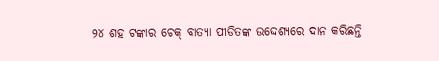୨୪ ଶହ ଟଙ୍କାର ଚେକ୍ ବାତ୍ୟା ପୀଡିତଙ୍କ ଉଦ୍ଦେଶ୍ୟରେ ଦାନ କରିଛନ୍ତି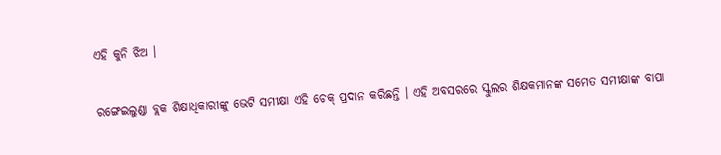ଏହି କୁନି ଝିଅ ।

ରଙ୍ଗେଇଲୁଣ୍ଡା ବ୍ଲକ ଶିକ୍ଷାଧିକାରୀଙ୍କୁ ଭେଟି ସମୀକ୍ଷା ଏହି ଚେକ୍ ପ୍ରଦାନ କରିଛନ୍ତି । ଏହି ଅବସରରେ ସ୍କୁଲର ଶିକ୍ଷକମାନଙ୍କ ସମେତ ସମୀକ୍ଷାଙ୍କ ବାପା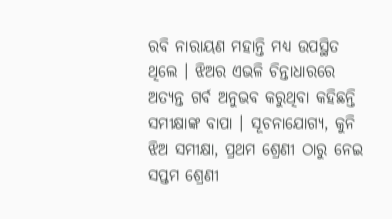ରବି ନାରାୟଣ ମହାନ୍ତି ମଧ୍ୟ ଉପସ୍ଥିତ ଥିଲେ । ଝିଅର ଏଭଳି ଚିନ୍ତାଧାରରେ ଅତ୍ୟନ୍ତ ଗର୍ବ ଅନୁଭବ କରୁଥିବା କହିଛନ୍ତି ସମୀକ୍ଷାଙ୍କ ବାପା । ସୂଚନାଯୋଗ୍ୟ, କୁନି ଝିଅ ସମୀକ୍ଷା, ପ୍ରଥମ ଶ୍ରେଣୀ ଠାରୁ ନେଇ ସପ୍ତମ ଶ୍ରେଣୀ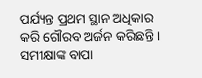ପର୍ଯ୍ୟନ୍ତ ପ୍ରଥମ ସ୍ଥାନ ଅଧିକାର କରି ଗୌରବ ଅର୍ଜନ କରିଛନ୍ତି । ସମୀକ୍ଷାଙ୍କ ବାପା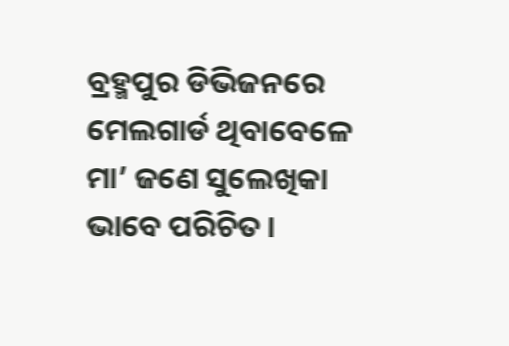ବ୍ରହ୍ମପୁର ଡିଭିଜନରେ ମେଲଗାର୍ଡ ଥିବାବେଳେ ମା’ ଜଣେ ସୁଲେଖିକା ଭାବେ ପରିଚିତ ।